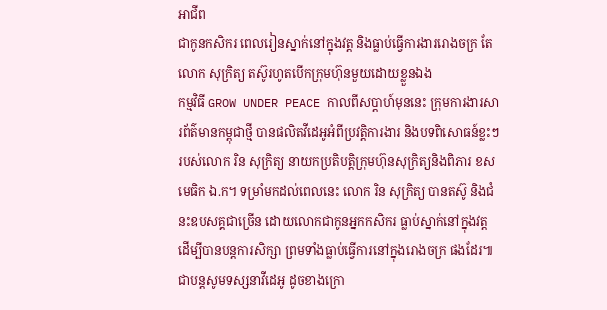អាជីព
ជាកូនកសិករ ពេលរៀនស្នាក់នៅក្នុងវត្ត និងធ្លាប់ធ្វើការងាររោងចក្រ តែលោក សុក្រិត្យ តស៊ូរហូតបើកក្រុមហ៊ុនមួយដោយខ្លួនឯង
កម្មវិធី GROW UNDER PEACE កាលពីសប្ដាហ៍មុននេះ ក្រុមការងារសារព័ត៌មានកម្ពុជាថ្មី បានផលិតវីដេអូអំពីប្រវត្តិការងារ និងបទពិសោធន៍ខ្លះៗ របស់លោក រិន សុក្រិត្យ នាយកប្រតិបត្តិក្រុមហ៊ុនសុក្រិត្យនិងពិភារ ខសមេធិក ឯ.ក។ ទម្រាំមកដល់ពេលនេះ លោក រិន សុក្រិត្យ បានតស៊ូ និងជំនះឧបសគ្គជាច្រើន ដោយលោកជាកូនអ្នកកសិករ ធ្លាប់ស្នាក់នៅក្នុងវត្ត ដើម្បីបានបន្តការសិក្សា ព្រមទាំងធ្លាប់ធ្វើការនៅក្នុងរោងចក្រ ផងដែរ៕
ជាបន្តសូមទស្សនាវីដេអូ ដូចខាងក្រោ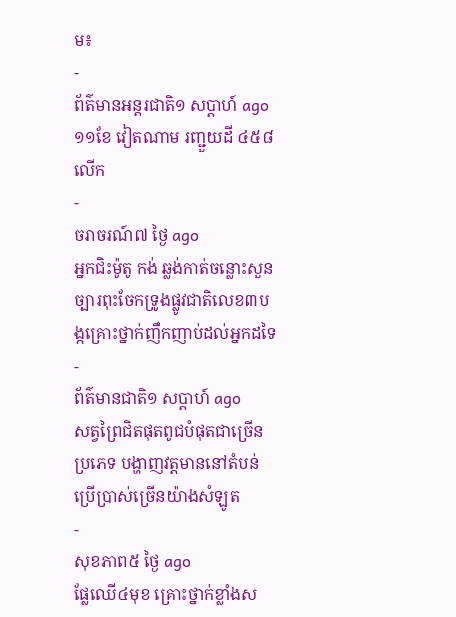ម៖
-
ព័ត៌មានអន្ដរជាតិ១ សប្តាហ៍ ago
១១ខែ វៀតណាម រញ្ជួយដី ៤៥៨លើក
-
ចរាចរណ៍៧ ថ្ងៃ ago
អ្នកជិះម៉ូតូ កង់ ឆ្លង់កាត់ចន្លោះសួនច្បារពុះចែកទ្រូងផ្លូវជាតិលេខ៣បង្កគ្រោះថ្នាក់ញឹកញាប់ដល់អ្នកដទៃ
-
ព័ត៌មានជាតិ១ សប្តាហ៍ ago
សត្វព្រៃជិតផុតពូជបំផុតជាច្រើនប្រភេទ បង្ហាញវត្តមាននៅតំបន់ប្រើប្រាស់ច្រើនយ៉ាងសំឡូត
-
សុខភាព៥ ថ្ងៃ ago
ផ្លែឈើ៤មុខ គ្រោះថ្នាក់ខ្លាំងស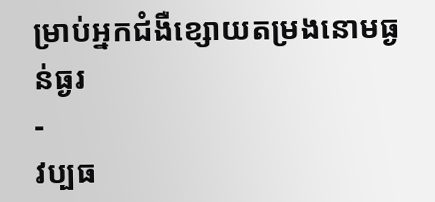ម្រាប់អ្នកជំងឺខ្សោយតម្រងនោមធ្ងន់ធ្ងរ
-
វប្បធ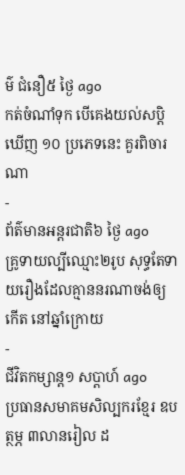ម៌ ជំនឿ៥ ថ្ងៃ ago
កត់ចំណាំទុក បើគេងយល់សប្តិឃើញ ១០ ប្រភេទនេះ គួរពិចារណា
-
ព័ត៌មានអន្ដរជាតិ៦ ថ្ងៃ ago
គ្រូទាយល្បីឈ្មោះ២រូប សុទ្ធតែទាយរឿងដែលគ្មាននរណាចង់ឲ្យកើត នៅឆ្នាំក្រោយ
-
ជីវិតកម្សាន្ដ១ សប្តាហ៍ ago
ប្រធានសមាគមសិល្បករខ្មែរ ឧបត្ថម្ភ ៣លានរៀល ដ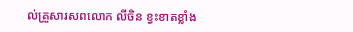ល់គ្រួសារសពលោក លីចិន ខ្វះខាតខ្លាំង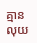គ្មានលុយ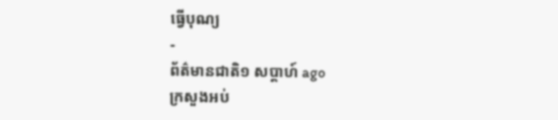ធ្វើបុណ្យ
-
ព័ត៌មានជាតិ១ សប្តាហ៍ ago
ក្រសួងអប់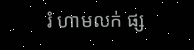រំ ហាមលក់ ផ្ស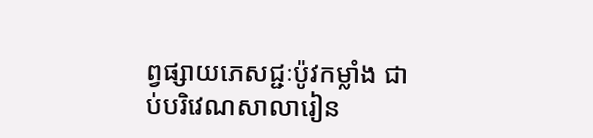ព្វផ្សាយភេសជ្ជៈប៉ូវកម្លាំង ជាប់បរិវេណសាលារៀន